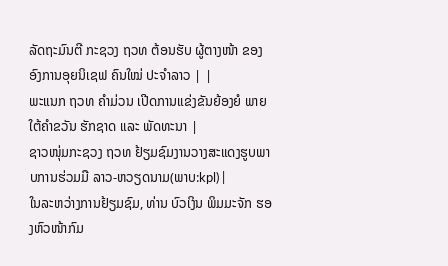ລັດຖະມົນຕີ ກະຊວງ ຖວທ ຕ້ອນຮັບ ຜູ້ຕາງໜ້າ ຂອງອົງການອຸຍນິເຊຟ ຄົນໃໝ່ ປະຈຳລາວ | |
ພະແນກ ຖວທ ຄຳມ່ວນ ເປີດການແຂ່ງຂັນຍ້ອງຍໍ ພາຍໃຕ້ຄຳຂວັນ ຮັກຊາດ ແລະ ພັດທະນາ |
ຊາວໜຸ່ມກະຊວງ ຖວທ ຢ້ຽມຊົມງານວາງສະແດງຮູບພາບການຮ່ວມມື ລາວ-ຫວຽດນາມ(ພາບ:kpl) |
ໃນລະຫວ່າງການຢ້ຽມຊົມ, ທ່ານ ບົວເງິນ ພິມມະຈັກ ຮອງຫົວໜ້າກົມ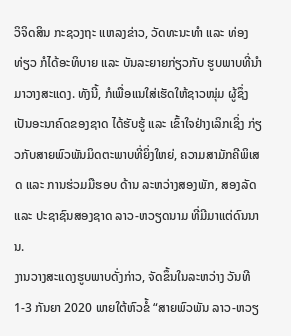ວິຈິດສິນ ກະຊວງຖະ ແຫລງຂ່າວ, ວັດທະນະທຳ ແລະ ທ່ອງທ່ຽວ ກໍໄດ້ອະທິບາຍ ແລະ ບັນລະຍາຍກ່ຽວກັບ ຮູບພາບທີ່ນຳມາວາງສະແດງ. ທັງນີ້, ກໍເພື່ອແນໃສ່ເຮັດໃຫ້ຊາວໜຸ່ມ ຜູ້ຊຶ່ງເປັນອະນາຄົດຂອງຊາດ ໄດ້ຮັບຮູ້ ແລະ ເຂົ້າໃຈຢ່າງເລິກເຊິ່ງ ກ່ຽວກັບສາຍພົວພັນມິດຕະພາບທີ່ຍິ່ງໃຫຍ່, ຄວາມສາມັກຄີພິເສດ ແລະ ການຮ່ວມມືຮອບ ດ້ານ ລະຫວ່າງສອງພັກ, ສອງລັດ ແລະ ປະຊາຊົນສອງຊາດ ລາວ-ຫວຽດນາມ ທີ່ມີມາແຕ່ດົນນານ.
ງານວາງສະແດງຮູບພາບດັ່ງກ່າວ, ຈັດຂຶ້ນໃນລະຫວ່າງ ວັນທີ 1-3 ກັນຍາ 2020 ພາຍໃຕ້ຫົວຂໍ້ “ສາຍພົວພັນ ລາວ-ຫວຽ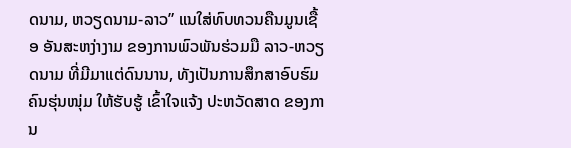ດນາມ, ຫວຽດນາມ-ລາວ” ແນໃສ່ທົບທວນຄືນມູນເຊື້ອ ອັນສະຫງ່າງາມ ຂອງການພົວພັນຮ່ວມມື ລາວ-ຫວຽດນາມ ທີ່ມີມາແຕ່ດົນນານ, ທັງເປັນການສຶກສາອົບຮົມ ຄົນຮຸ່ນໜຸ່ມ ໃຫ້ຮັບຮູ້ ເຂົ້າໃຈແຈ້ງ ປະຫວັດສາດ ຂອງການ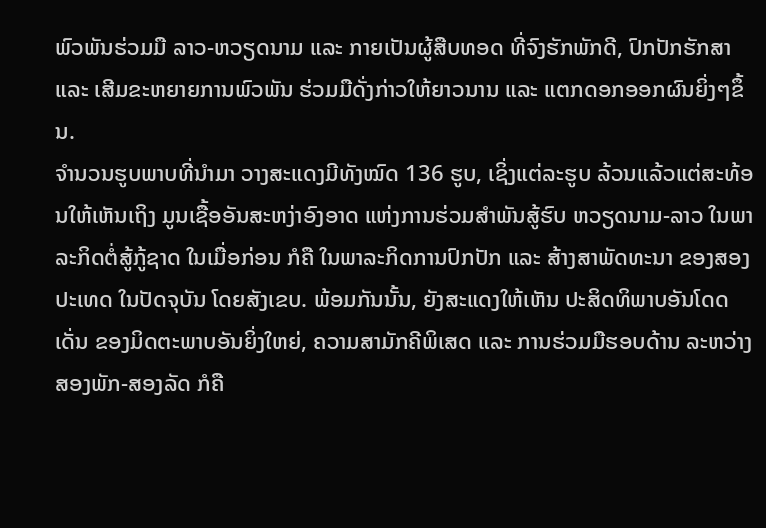ພົວພັນຮ່ວມມື ລາວ-ຫວຽດນາມ ແລະ ກາຍເປັນຜູ້ສືບທອດ ທີ່ຈົງຮັກພັກດີ, ປົກປັກຮັກສາ ແລະ ເສີມຂະຫຍາຍການພົວພັນ ຮ່ວມມືດັ່ງກ່າວໃຫ້ຍາວນານ ແລະ ແຕກດອກອອກຜົນຍິ່ງໆຂຶ້ນ.
ຈຳນວນຮູບພາບທີ່ນໍາມາ ວາງສະແດງມີທັງໝົດ 136 ຮູບ, ເຊິ່ງແຕ່ລະຮູບ ລ້ວນແລ້ວແຕ່ສະທ້ອນໃຫ້ເຫັນເຖິງ ມູນເຊື້ອອັນສະຫງ່າອົງອາດ ແຫ່ງການຮ່ວມສໍາພັນສູ້ຮົບ ຫວຽດນາມ-ລາວ ໃນພາລະກິດຕໍ່ສູ້ກູ້ຊາດ ໃນເມື່ອກ່ອນ ກໍຄື ໃນພາລະກິດການປົກປັກ ແລະ ສ້າງສາພັດທະນາ ຂອງສອງປະເທດ ໃນປັດຈຸບັນ ໂດຍສັງເຂບ. ພ້ອມກັນນັ້ນ, ຍັງສະແດງໃຫ້ເຫັນ ປະສິດທິພາບອັນໂດດເດັ່ນ ຂອງມິດຕະພາບອັນຍິ່ງໃຫຍ່, ຄວາມສາມັກຄີພິເສດ ແລະ ການຮ່ວມມືຮອບດ້ານ ລະຫວ່າງ ສອງພັກ-ສອງລັດ ກໍຄື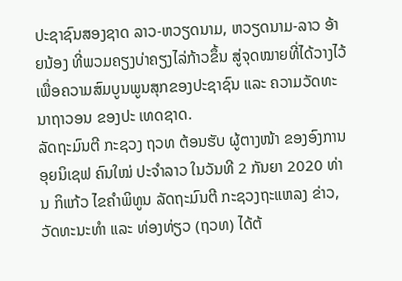ປະຊາຊົນສອງຊາດ ລາວ-ຫວຽດນາມ, ຫວຽດນາມ-ລາວ ອ້າຍນ້ອງ ທີ່ພວມຄຽງບ່າຄຽງໄລ່ກ້າວຂຶ້ນ ສູ່ຈຸດໝາຍທີ່ໄດ້ວາງໄວ້ ເພື່ອຄວາມສົມບູນພູນສຸກຂອງປະຊາຊົນ ແລະ ຄວາມວັດທະນາຖາວອນ ຂອງປະ ເທດຊາດ.
ລັດຖະມົນຕີ ກະຊວງ ຖວທ ຕ້ອນຮັບ ຜູ້ຕາງໜ້າ ຂອງອົງການອຸຍນິເຊຟ ຄົນໃໝ່ ປະຈຳລາວ ໃນວັນທີ 2 ກັນຍາ 2020 ທ່ານ ກິແກ້ວ ໄຂຄຳພິທູນ ລັດຖະມົນຕີ ກະຊວງຖະແຫລງ ຂ່າວ, ວັດທະນະທຳ ແລະ ທ່ອງທ່ຽວ (ຖວທ) ໄດ້ຕ້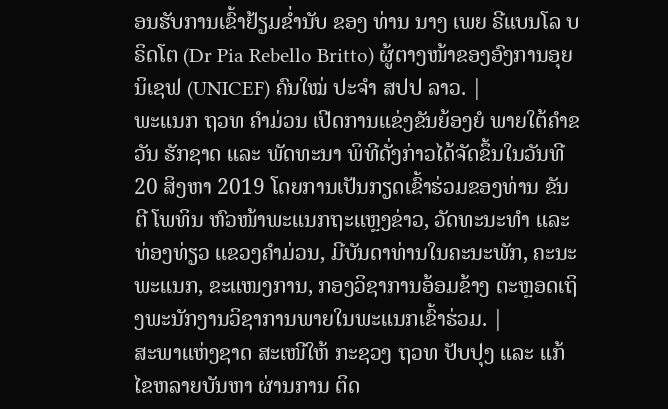ອນຮັບການເຂົ້າຢ້ຽມຂໍ່ານັບ ຂອງ ທ່ານ ນາງ ເພຍ ຣີແບນໂລ ບຣິດໂຕ (Dr Pia Rebello Britto) ຜູ້ຕາງໜ້າຂອງອົງການອຸຍນິເຊຟ (UNICEF) ຄົນໃໝ່ ປະຈຳ ສປປ ລາວ. |
ພະແນກ ຖວທ ຄຳມ່ວນ ເປີດການແຂ່ງຂັນຍ້ອງຍໍ ພາຍໃຕ້ຄຳຂວັນ ຮັກຊາດ ແລະ ພັດທະນາ ພິທີດັ່ງກ່າວໄດ້ຈັດຂຶ້ນໃນວັນທີ 20 ສິງຫາ 2019 ໂດຍການເປັນກຽດເຂົ້າຮ່ວມຂອງທ່ານ ຂັນຕີ ໂພທິນ ຫົວໜ້າພະແນກຖະແຫຼງຂ່າວ, ວັດທະນະທຳ ແລະ ທ່ອງທ່ຽວ ແຂວງຄຳມ່ວນ, ມີບັນດາທ່ານໃນຄະນະພັກ, ຄະນະພະແນກ, ຂະແໜງການ, ກອງວິຊາການອ້ອມຂ້າງ ຕະຫຼອດເຖິງພະນັກງານວິຊາການພາຍໃນພະແນກເຂົ້າຮ່ວມ. |
ສະພາແຫ່ງຊາດ ສະເໜີໃຫ້ ກະຊວງ ຖວທ ປັບປຸງ ແລະ ແກ້ໄຂຫລາຍບັນຫາ ຜ່ານການ ຕິດ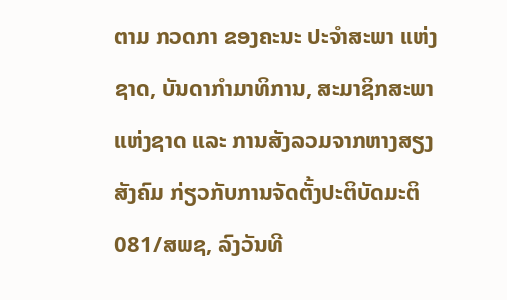ຕາມ ກວດກາ ຂອງຄະນະ ປະຈຳສະພາ ແຫ່ງຊາດ, ບັນດາກຳມາທິການ, ສະມາຊິກສະພາແຫ່ງຊາດ ແລະ ການສັງລວມຈາກຫາງສຽງສັງຄົມ ກ່ຽວກັບການຈັດຕັ້ງປະຕິບັດມະຕິ 081/ສພຊ, ລົງວັນທີ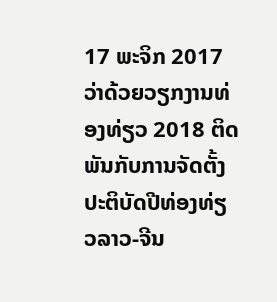17 ພະຈິກ 2017 ວ່າດ້ວຍວຽກງານທ່ອງທ່ຽວ 2018 ຕິດພັນກັບການຈັດຕັ້ງປະຕິບັດປີທ່ອງທ່ຽວລາວ-ຈີນ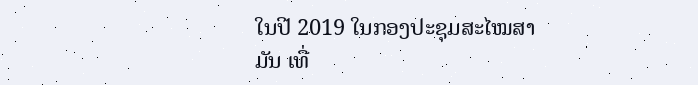ໃນປີ 2019 ໃນກອງປະຊຸມສະໄໝສາມັນ ເທື່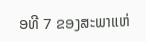ອທີ 7 ຂອງສະພາແຫ່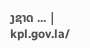ງຊາດ ... |
kpl.gov.la/